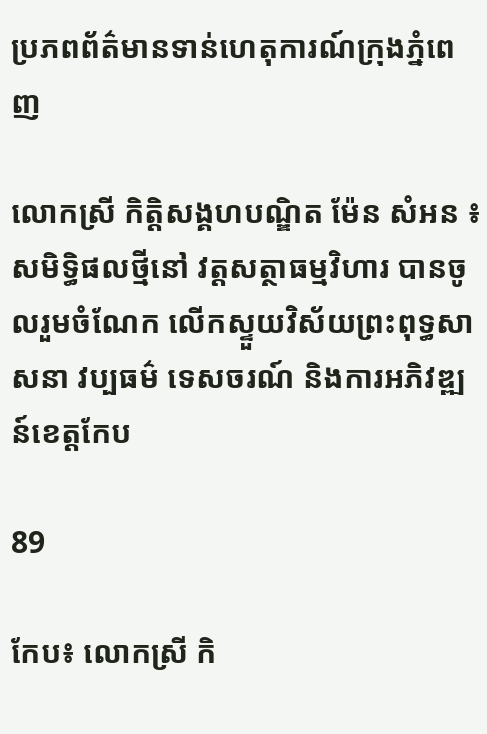ប្រភពព័ត៌មានទាន់ហេតុការណ៍ក្រុងភ្នំពេញ

លោកស្រី កិត្តិសង្គហបណ្ឌិត ម៉ែន សំអន ៖ សមិទ្ធិផលថ្មីនៅ វត្តសត្ថាធម្មវិហារ បានចូលរួមចំណែក លើកស្ទួយវិស័យព្រះពុទ្ធសាសនា វប្បធម៌ ទេសចរណ៍ និងការអភិវឌ្ឍន៍ខេត្តកែប

89

កែប៖ លោកស្រី កិ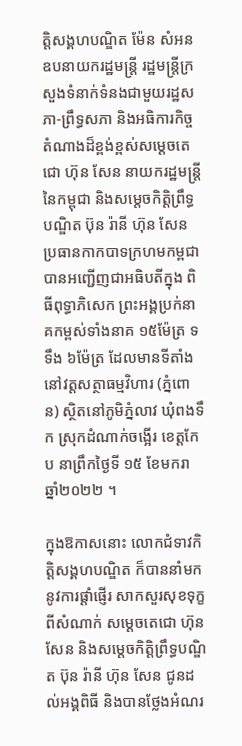ត្តិសង្គហបណ្ឌិត ម៉ែន សំអន ឧបនាយករដ្ឋមន្ត្រី រដ្ឋមន្ត្រីក្រសួងទំនាក់ទំនងជាមួយរដ្ឋសភា-ព្រឹទ្ធសភា និងអធិការកិច្ច តំណាងដ៏ខ្ពង់ខ្ពស់សម្តេចតេជោ ហ៊ុន សែន នាយករដ្ឋមន្ត្រីនៃកម្ពុជា និងសម្តេចកិត្តិព្រឹទ្ធបណ្ឌិត ប៊ុន រ៉ានី ហ៊ុន សែន ប្រធានកាកបាទក្រហមកម្ពជា បានអញ្ជើញជាអធិបតីក្នុង ពិធីពុទ្ធាភិសេក ព្រះអង្គប្រក់នាគកម្ពស់ទាំងនាគ ១៥ម៉ែត្រ ទទឹង ៦ម៉ែត្រ ដែលមានទីតាំងនៅវត្តសត្ថាធម្មវិហារ (ភ្នំពោន) ស្ថិតនៅភូមិភ្នំលាវ ឃុំពងទឹក ស្រុកដំណាក់ចង្អើរ ខេត្តកែប នាព្រឹកថ្ងៃទី ១៥ ខែមករា ឆ្នាំ២០២២ ។

ក្នុងឱកាសនោះ លោកជំទាវកិត្តិសង្គហបណ្ឌិត ក៏បាននាំមកនូវការផ្តាំផ្ញើរ សាកសួរសុខទុក្ខពីសំណាក់ សម្តេចតេជោ ហ៊ុន សែន និងសម្តេចកិត្តិព្រឹទ្ធបណ្ឌិត ប៊ុន រ៉ានី ហ៊ុន សែន ជូនដល់អង្គពិធី និងបានថ្លែងអំណរ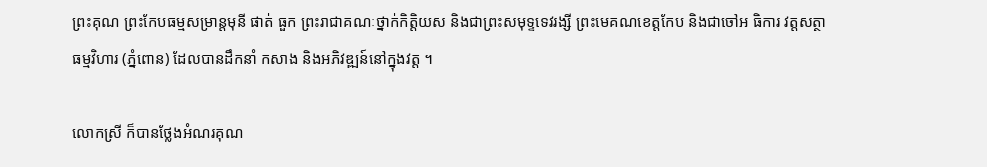ព្រះគុណ ព្រះកែបធម្មសម្រាន្តមុនី ផាត់ ធួក ព្រះរាជាគណៈថ្នាក់កិត្តិយស និងជាព្រះសមុទ្ទទេវរង្សី ព្រះមេគណខេត្តកែប និងជាចៅអ ធិការ វត្តសត្ថាធម្មវិហារ (ភ្នំពោន) ដែលបានដឹកនាំ កសាង និងអភិវឌ្ឍន៍នៅក្នុងវត្ត ។

លោកស្រី ក៏បានថ្លែងអំណរគុណ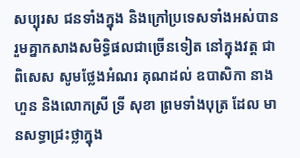សប្បុរស ជនទាំងក្នុង និងក្រៅប្រទេសទាំងអស់បាន រួមគ្នាកសាងសមិទ្ធិផលជាច្រើនទៀត នៅក្នុងវត្ត ជាពិសេស សូមថ្លែងអំណរ គុណដល់ ឧបាសិកា នាង ហួន និងលោកស្រី ទ្រី សុខា ព្រមទាំងបុត្រ ដែល មានសទ្ធាជ្រះថ្លាក្នុង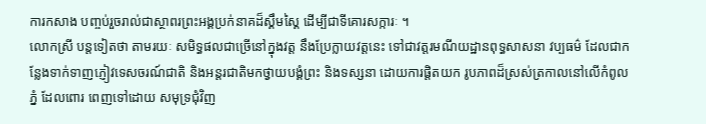ការកសាង បញ្ចប់រួចរាល់ជាស្ថាពរព្រះអង្គប្រក់នាគដ៏ស្គឹមស្គៃ ដើម្បីជាទីគោរសក្ការៈ ។
លោកស្រី បន្តទៀតថា តាមរយៈ សមិទ្ធផលជាច្រើនៅក្នុងវត្ត នឹងប្រែក្លាយវត្តនេះ ទៅជាវត្តរមណីយដ្ឋានពុទ្ធសាសនា វប្បធម៌ ដែលជាកន្លែងទាក់ទាញភ្ញៀវទេសចរណ៍ជាតិ និងអន្ដរជាតិមកថ្វាយបង្គំព្រះ និងទស្សនា ដោយការផ្តិតយក រូបភាពដ៏ស្រស់ត្រកាលនៅលើកំពូលភ្នំ ដែលពោរ ពេញទៅដោយ សមុទ្រជុំវិញ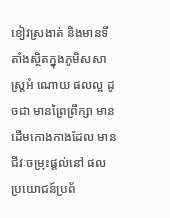ខៀវស្រងាត់ និងមានទីតាំងស្ថិតក្នុងភូមិសសាស្ដ្រអំ ណោយ ផលល្អ ដូចជា មានព្រៃព្រឹក្សា មានដើមកោងកាងដែល មានជីវៈចម្រុះផ្ដល់នៅ ផលប្រយោជន៍ប្រព័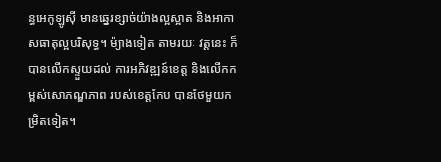ន្ធអេកូឡូស៊ី មានឆ្នេរខ្សាច់យ៉ាងល្អស្អាត និងអាកាសធាតុល្អបរិសុទ្ធ។ ម៉្យាងទៀត តាមរយៈ វត្តនេះ ក៏បានលើកស្ទួយដល់ ការអភិវឌ្ឍន៍ខេត្ត និងលើកកម្ពស់សោភណ្ឌភាព របស់ខេត្តកែប បានថែមួយកម្រិតទៀត។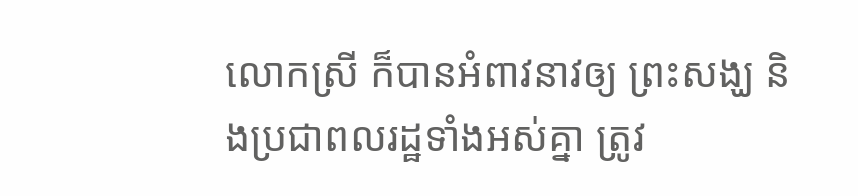លោកស្រី ក៏បានអំពាវនាវឲ្យ ព្រះសង្ឃ និងប្រជាពលរដ្ឋទាំងអស់គ្នា ត្រូវ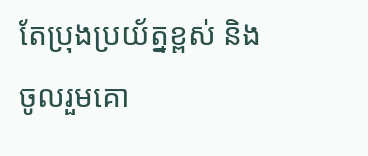តែប្រុងប្រយ័ត្នខ្ពស់ និងចូលរួមគោ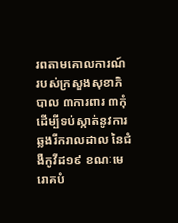រពតាមគោលការណ៍ របស់ក្រសួងសុខាភិបាល ៣ការពារ ៣កុំ ដើម្បីទប់ស្កាត់នូវការ ឆ្លងរីករាលដាល នៃជំងឺកូវីដ១៩ ខណៈមេរោគបំ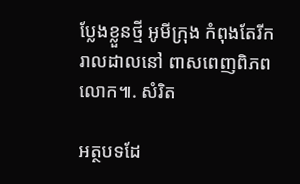ប្លែងខ្លួនថ្មី អូមីក្រុង កំពុងតែរីករាលដាលនៅ ពាសពេញពិភពលោក៕. សំរិត

អត្ថបទដែ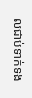លជាប់ទាក់ទង